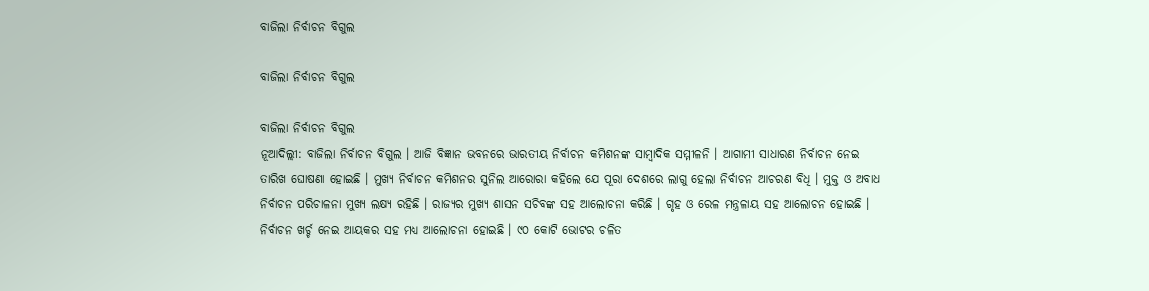ବାଜିଲା ନିର୍ବାଚନ ବିଗୁଲ

ବାଜିଲା ନିର୍ବାଚନ ବିଗୁଲ

ବାଜିଲା ନିର୍ବାଚନ ବିଗୁଲ
ନୂଆଦିଲ୍ଲୀ: ବାଜିଲା ନିର୍ବାଚନ ବିଗୁଲ । ଆଜି ବିଜ୍ଞାନ ଭବନରେ ଭାରତୀୟ ନିର୍ବାଚନ କମିଶନଙ୍କ ସାମ୍ବାଦିକ ସମ୍ମୀଳନି । ଆଗାମୀ ସାଧାରଣ ନିର୍ବାଚନ ନେଇ ତାରିଖ ଘୋଷଣା ହୋଇଛି । ମୁଖ୍ୟ ନିର୍ବାଚନ କମିଶନର ସୁନିଲ ଆରୋରା କହିଲେ ଯେ ପୂରା ଦେଶରେ ଲାଗୁ ହେଲା ନିର୍ବାଚନ ଆଚରଣ ବିଧି । ମୁକ୍ତ ଓ ଅବାଧ ନିର୍ବାଚନ ପରିଚାଳନା ମୁଖ୍ୟ ଲକ୍ଷ୍ୟ ରହିଛି । ରାଜ୍ୟର ମୁଖ୍ୟ ଶାସନ ସଚିବଙ୍କ ସହ ଆଲୋଚନା କରିଛି । ଗୃହ ଓ ରେଳ ମନ୍ତ୍ରଳାୟ ସହ ଆଲୋଚନ ହୋଇଛି । ନିର୍ବାଚନ ଖର୍ଚ୍ଚ ନେଇ ଆୟକର ସହ ମଧ୍ୟ ଆଲୋଚନା ହୋଇଛି । ୯୦ କୋଟି ଭୋଟର ଚଳିତ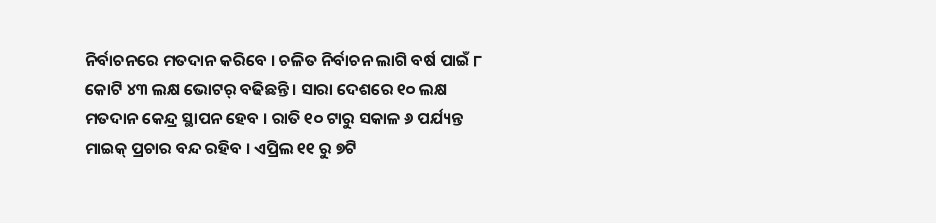ନିର୍ବାଚନରେ ମତଦାନ କରିବେ । ଚଳିତ ନିର୍ବାଚନ ଲାଗି ବର୍ଷ ପାଇଁ ୮ କୋଟି ୪୩ ଲକ୍ଷ ଭୋଟର୍ ବଢିଛନ୍ତି । ସାରା ଦେଶରେ ୧୦ ଲକ୍ଷ ମତଦାନ କେନ୍ଦ୍ର ସ୍ଥାପନ ହେବ । ରାତି ୧୦ ଟାରୁ ସକାଳ ୬ ପର୍ଯ୍ୟନ୍ତ ମାଇକ୍ ପ୍ରଚାର ବନ୍ଦ ରହିବ । ଏପ୍ରିଲ ୧୧ ରୁ ୭ଟି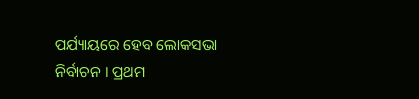ପର୍ଯ୍ୟାୟରେ ହେବ ଲୋକସଭା ନିର୍ବାଚନ । ପ୍ରଥମ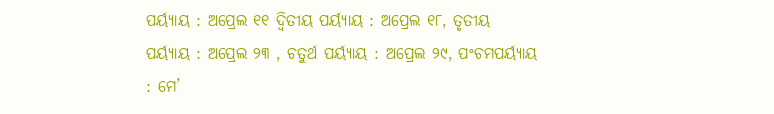ପର୍ୟ୍ୟାୟ : ଅପ୍ରେଲ ୧୧ ଦ୍ୱିତୀୟ ପର୍ୟ୍ୟାୟ : ଅପ୍ରେଲ ୧୮, ତୃତୀୟ ପର୍ୟ୍ୟାୟ : ଅପ୍ରେଲ ୨୩ , ଚତୁର୍ଥ ପର୍ୟ୍ୟାୟ : ଅପ୍ରେଲ ୨୯, ପଂଚମପର୍ୟ୍ୟାୟ : ମେ’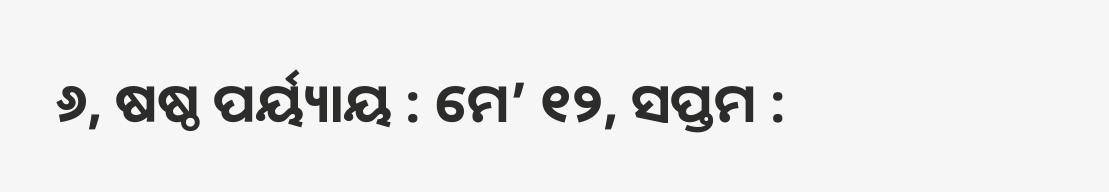୬, ଷଷ୍ଠ ପର୍ୟ୍ୟାୟ : ମେ’ ୧୨, ସପ୍ତମ :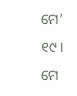ମେ’ ୧୯ । ମେ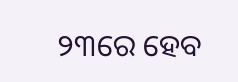୨୩ରେ ହେବ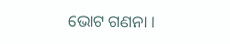ଭୋଟ ଗଣନା ।